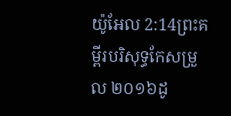យ៉ូអែល 2:14ព្រះគម្ពីរបរិសុទ្ធកែសម្រួល ២០១៦ដូ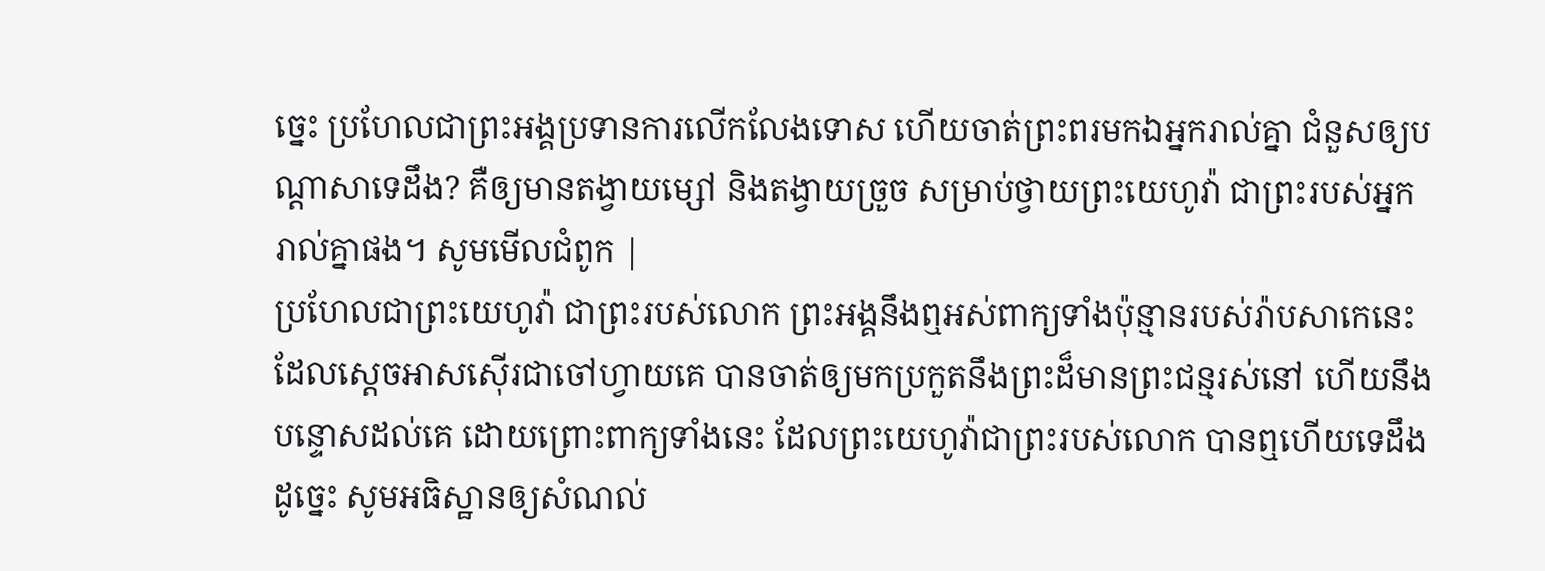ច្នេះ ប្រហែលជាព្រះអង្គប្រទានការលើកលែងទោស ហើយចាត់ព្រះពរមកឯអ្នករាល់គ្នា ជំនួសឲ្យបណ្ដាសាទេដឹង? គឺឲ្យមានតង្វាយម្សៅ និងតង្វាយច្រួច សម្រាប់ថ្វាយព្រះយេហូវ៉ា ជាព្រះរបស់អ្នករាល់គ្នាផង។ សូមមើលជំពូក |
ប្រហែលជាព្រះយេហូវ៉ា ជាព្រះរបស់លោក ព្រះអង្គនឹងឮអស់ពាក្យទាំងប៉ុន្មានរបស់រ៉ាបសាកេនេះ ដែលស្តេចអាសស៊ើរជាចៅហ្វាយគេ បានចាត់ឲ្យមកប្រកួតនឹងព្រះដ៏មានព្រះជន្មរស់នៅ ហើយនឹងបន្ទោសដល់គេ ដោយព្រោះពាក្យទាំងនេះ ដែលព្រះយេហូវ៉ាជាព្រះរបស់លោក បានឮហើយទេដឹង ដូច្នេះ សូមអធិស្ឋានឲ្យសំណល់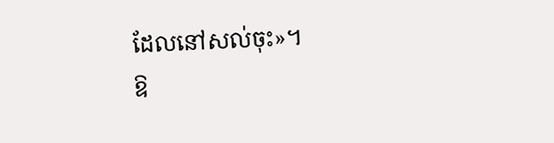ដែលនៅសល់ចុះ»។
ឱ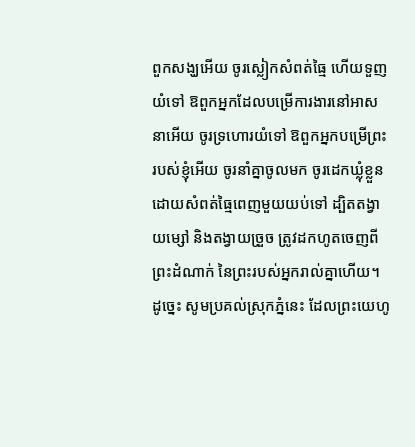ពួកសង្ឃអើយ ចូរស្លៀកសំពត់ធ្មៃ ហើយទួញយំទៅ ឱពួកអ្នកដែលបម្រើការងារនៅអាសនាអើយ ចូរទ្រហោរយំទៅ ឱពួកអ្នកបម្រើព្រះរបស់ខ្ញុំអើយ ចូរនាំគ្នាចូលមក ចូរដេកឃ្លុំខ្លួនដោយសំពត់ធ្មៃពេញមួយយប់ទៅ ដ្បិតតង្វាយម្សៅ និងតង្វាយច្រួច ត្រូវដកហូតចេញពីព្រះដំណាក់ នៃព្រះរបស់អ្នករាល់គ្នាហើយ។
ដូច្នេះ សូមប្រគល់ស្រុកភ្នំនេះ ដែលព្រះយេហូ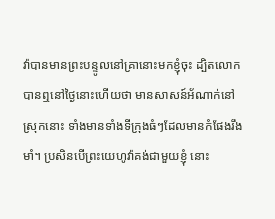វ៉ាបានមានព្រះបន្ទូលនៅគ្រានោះមកខ្ញុំចុះ ដ្បិតលោកបានឮនៅថ្ងៃនោះហើយថា មានសាសន៍អ័ណាក់នៅស្រុកនោះ ទាំងមានទាំងទីក្រុងធំៗដែលមានកំផែងរឹងមាំ។ ប្រសិនបើព្រះយេហូវ៉ាគង់ជាមួយខ្ញុំ នោះ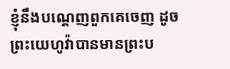ខ្ញុំនឹងបណ្តេញពួកគេចេញ ដូចព្រះយេហូវ៉ាបានមានព្រះប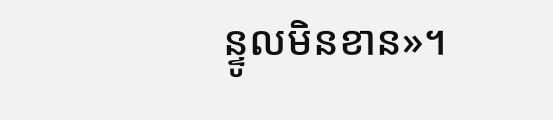ន្ទូលមិនខាន»។